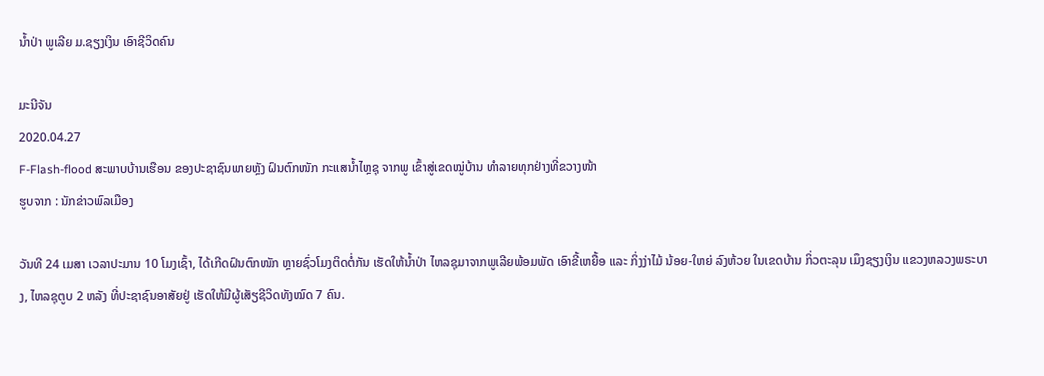ນໍ້າປ່າ ພູເລີຍ ມ.ຊຽງເງິນ ເອົາຊີວິດຄົນ

ມະນີຈັນ
2020.04.27
F-Flash-flood ສະພາບບ້ານເຮືອນ ຂອງປະຊາຊົນພາຍຫຼັງ ຝົນຕົກໜັກ ກະແສນໍ້າໄຫຼຊຸ ຈາກພູ ເຂົ້າສູ່ເຂດໝູ່ບ້ານ ທໍາລາຍທຸກຢ່າງທີ່ຂວາງໜ້າ
ຮູບຈາກ : ນັກຂ່າວພົລເມືອງ

ວັນທີ 24 ເມສາ ເວລາປະມານ 10 ໂມງເຊົ້າ, ໄດ້ເກີດຝົນຕົກໜັກ ຫຼາຍຊົ່ວໂມງຕິດຕໍ່ກັນ ເຮັດໃຫ້ນໍ້າປ່າ ໄຫລຊຸມາຈາກພູເລີຍພ້ອມພັດ ເອົາຂີ້ເຫຍື້ອ ແລະ ກິ່ງງ່າໄມ້ ນ້ອຍ-ໃຫຍ່ ລົງຫ້ວຍ ໃນເຂດບ້ານ ກິ່ວຕະລຸນ ເມຶງຊຽງເງິນ ແຂວງຫລວງພຣະບາງ, ໄຫລຊຸຕູບ 2 ຫລັງ ທີ່ປະຊາຊົນອາສັຍຢູ່ ເຮັດໃຫ້ມີຜູ້ເສັຽຊີວິດທັງໝົດ 7 ຄົນ.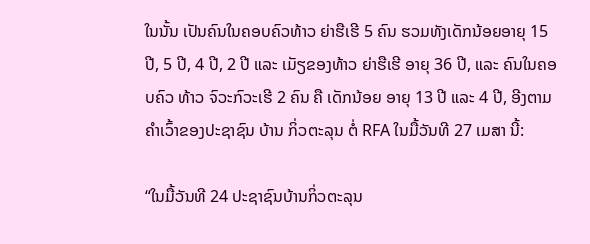ໃນນັ້ນ ເປັນຄົນໃນຄອບຄົວທ້າວ ຍ່າຮືເຮີ 5 ຄົນ ຮວມທັງເດັກນ້ອຍອາຍຸ 15 ປີ, 5 ປີ, 4 ປີ, 2 ປີ ແລະ ເມັຽຂອງທ້າວ ຍ່າຮືເຮີ ອາຍຸ 36 ປີ, ແລະ ຄົນໃນຄອບຄົວ ທ້າວ ຈົວະກົວະເຮີ 2 ຄົນ ຄື ເດັກນ້ອຍ ອາຍຸ 13 ປີ ແລະ 4 ປີ, ອີງຕາມຄໍາເວົ້າຂອງປະຊາຊົນ ບ້ານ ກິ່ວຕະລຸນ ຕໍ່ RFA ໃນມື້ວັນທີ 27 ເມສາ ນີ້:

“ໃນມື້ວັນທີ 24 ປະຊາຊົນບ້ານກິ່ວຕະລຸນ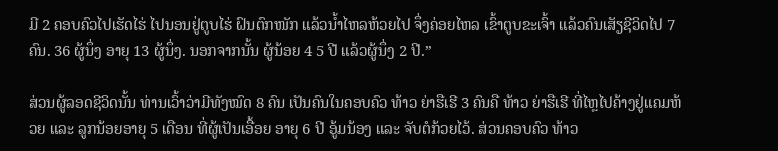ມີ 2 ຄອບຄົວໄປເຮັດໄຮ່ ໄປນອນຢູ່ຕູບໄຮ່ ຝົນຕົກໜັກ ແລ້ວນໍ້າໄຫລຫ້ວຍໄປ ຈຶ່ງຄ່ອຍໄຫລ ເຂົ້າຕູບຂະເຈົ້າ ແລ້ວຄົນເສັຽຊີວິດໄປ 7 ຄົນ. 36 ຜູ້ນຶ່ງ ອາຍຸ 13 ຜູ້ນຶ່ງ. ນອກຈາກນັ້ນ ຜູ້ນ້ອຍ 4 5 ປີ ແລ້ວຜູ້ນຶ່ງ 2 ປີ.”

ສ່ວນຜູ້ລອດຊີວິດນັ້ນ ທ່ານເວົ້າວ່າມີທັງໝົດ 8 ຄົນ ເປັນຄົນໃນຄອບຄົວ ທ້າວ ຍ່າຮືເຮີ 3 ຄົນຄື ທ້າວ ຍ່າຮືເຮີ ທີ່ໄຫຼໄປຄ້າງຢູ່ແຄມຫ້ວຍ ແລະ ລູກນ້ອຍອາຍຸ 5 ເດືອນ ທີ່ຜູ້ເປັນເອື້ອຍ ອາຍຸ 6 ປີ ອູ້ມນ້ອງ ແລະ ຈັບຕໍກ້ວຍໄວ້. ສ່ວນຄອບຄົວ ທ້າວ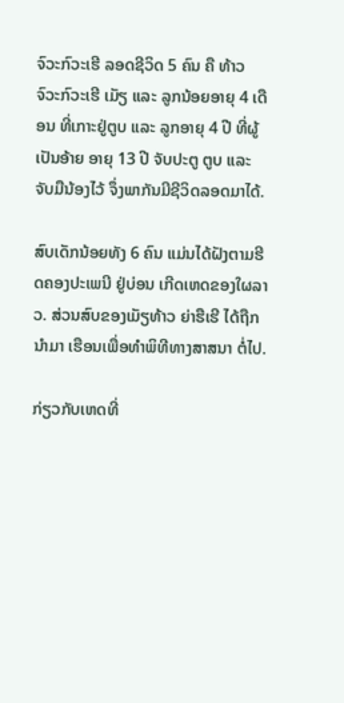ຈົວະກົວະເຮີ ລອດຊີວິດ 5 ຄົນ ຄື ທ້າວ ຈົວະກົວະເຮີ ເມັຽ ແລະ ລູກນ້ອຍອາຍຸ 4 ເດືອນ ທີ່ເກາະຢູ່ຕູບ ແລະ ລູກອາຍຸ 4 ປີ ທີ່ຜູ້ເປັນອ້າຍ ອາຍຸ 13 ປີ ຈັບປະຕູ ຕູບ ແລະຈັບມືນ້ອງໄວ້ ຈຶ່ງພາກັນມີຊີວິດລອດມາໄດ້.

ສົບເດັກນ້ອຍທັງ 6 ຄົນ ແມ່ນໄດ້ຝັງຕາມຮີດຄອງປະເພນີ ຢູ່ບ່ອນ ເກີດເຫດຂອງໃຜລາວ. ສ່ວນສົບຂອງເມັຽທ້າວ ຍ່າຮືເຮີ ໄດ້ຖືກນໍາມາ ເຮືອນເພື່ອທໍາພິທີທາງສາສນາ ຕໍ່ໄປ.

ກ່ຽວກັບເຫດທີ່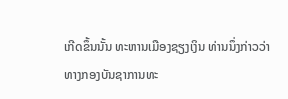ເກີດຂຶ້ນນັ້ນ ທະຫານເມືອງຊຽງເງິນ ທ່ານນຶ່ງກ່າວວ່າ ທາງກອງບັນຊາການທະ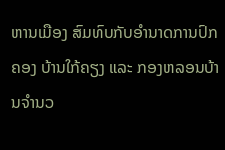ຫານເມືອງ ສົມທົບກັບອໍານາດການປົກຄອງ ບ້ານໃກ້ຄຽງ ແລະ ກອງຫລອນບ້ານຈໍານວ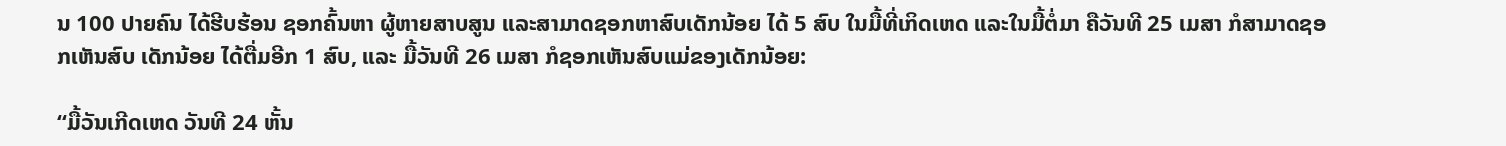ນ 100 ປາຍຄົນ ໄດ້ຮີບຮ້ອນ ຊອກຄົ້ນຫາ ຜູ້ຫາຍສາບສູນ ແລະສາມາດຊອກຫາສົບເດັກນ້ອຍ ໄດ້ 5 ສົບ ໃນມື້ທີ່ເກິດເຫດ ແລະໃນມື້ຕໍ່ມາ ຄືວັນທີ 25 ເມສາ ກໍສາມາດຊອກເຫັນສົບ ເດັກນ້ອຍ ໄດ້ຕື່ມອີກ 1 ສົບ, ແລະ ມື້ວັນທີ 26 ເມສາ ກໍຊອກເຫັນສົບແມ່ຂອງເດັກນ້ອຍ:

“ມື້ວັນເກີດເຫດ ວັນທີ 24 ຫັ້ນ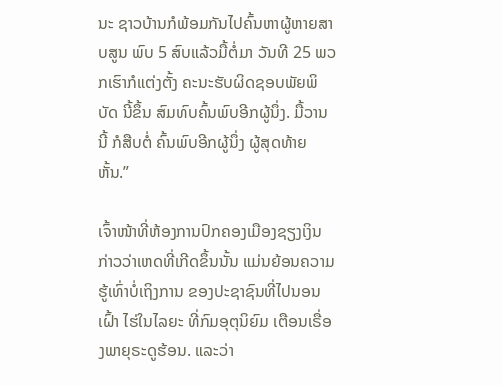ນະ ຊາວບ້ານກໍພ້ອມກັນໄປຄົ້ນຫາຜູ້ຫາຍສາບສູນ ພົບ 5 ສົບແລ້ວມື້ຕໍ່ມາ ວັນທີ 25 ພວກເຮົາກໍແຕ່ງຕັ້ງ ຄະນະຮັບຜິດຊອບພັຍພິບັດ ນີ້ຂຶ້ນ ສົມທົບຄົ້ນພົບອີກຜູ້ນຶ່ງ. ມື້ວານນີ້ ກໍສືບຕໍ່ ຄົ້ນພົບອີກຜູ້ນຶ່ງ ຜູ້ສຸດທ້າຍຫັ້ນ.”

ເຈົ້າໜ້າທີ່ຫ້ອງການປົກຄອງເມືອງຊຽງເງິນ ກ່າວວ່າເຫດທີ່ເກີດຂຶ້ນນັ້ນ ແມ່ນຍ້ອນຄວາມຮູ້ເທົ່າບໍ່ເຖິງການ ຂອງປະຊາຊົນທີ່ໄປນອນເຝົ້າ ໄຮ່ໃນໄລຍະ ທີ່ກົມອຸຕຸນິຍົມ ເຕືອນເຣື່ອງພາຍຸຣະດູຮ້ອນ. ແລະວ່າ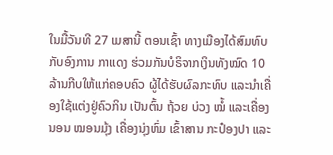ໃນມື້ວັນທີ 27 ເມສານີ້ ຕອນເຊົ້າ ທາງເມືອງໄດ້ສົມທົບ ກັບອົງການ ກາແດງ ຮ່ວມກັນບໍຣິຈາກເງິນທັງໝົດ 10 ລ້ານກີບໃຫ້ແກ່ຄອບຄົວ ຜູ້ໄດ້ຮັບຜົລກະທົບ ແລະນໍາເຄື່ອງໃຊ້ແຕ່ງຢູ່ຄົວກິນ ເປັນຕົ້ນ ຖ້ວຍ ບ່ວງ ໝໍ້ ແລະເຄື່ອງນອນ ໝອນມຸ້ງ ເຄື່ອງນຸ່ງຫົ່ມ ເຂົ້າສານ ກະປ໋ອງປາ ແລະ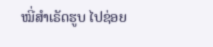ໝີ່ສໍາເຣັດຮູບ ໄປຊ່ອຍ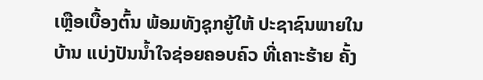ເຫຼືອເບື້ອງຕົ້ນ ພ້ອມທັງຊຸກຍູ້ໃຫ້ ປະຊາຊົນພາຍໃນບ້ານ ແບ່ງປັນນໍ້າໃຈຊ່ອຍຄອບຄົວ ທີ່ເຄາະຮ້າຍ ຄັ້ງ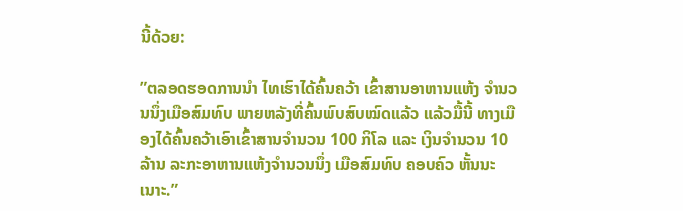ນີ້ດ້ວຍ:

”ຕລອດຮອດການນໍາ ໄທເຮົາໄດ້ຄົ້ນຄວ້າ ເຂົ້າສານອາຫານແຫ້ງ ຈໍານວນນຶ່ງເມືອສົມທົບ ພາຍຫລັງທີ່ຄົ້ນພົບສົບໝົດແລ້ວ ແລ້ວມື້ນີ້ ທາງເມືອງໄດ້ຄົ້ນຄວ້າເອົາເຂົ້າສານຈໍານວນ 100 ກິໂລ ແລະ ເງິນຈໍານວນ 10 ລ້ານ ລະກະອາຫານແຫ້ງຈໍານວນນຶ່ງ ເມືອສົມທົບ ຄອບຄົວ ຫັ້ນນະເນາະ.”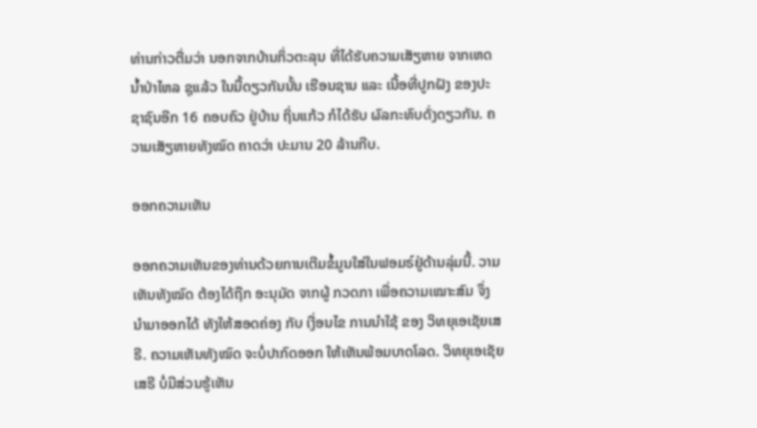ທ່ານກ່າວຕື່ມວ່າ ນອກຈາກບ້ານກິ່ວຕະລຸນ ທີ່ໄດ້ຮັບຄວາມເສັຽຫາຍ ຈາກເຫດນໍ້າປ່າໄຫລ ຊຸແລ້ວ ໃນມື້ດຽວກັນນັ້ນ ເຮືອນຊານ ແລະ ເນື້ອທີ່ປູກຝັງ ຂອງປະຊາຊົນອີກ 16 ຄອບຄົວ ຢູ່ບ້ານ ຖິ່ນແກ້ວ ກໍໄດ້ຮັບ ຜົລກະທົບດັ່ງດຽວກັນ. ຄວາມເສັຽຫາຍທັງໝົດ ຄາດວ່າ ປະມານ 20 ລ້ານກີບ.

ອອກຄວາມເຫັນ

ອອກຄວາມເຫັນຂອງທ່ານດ້ວຍການເຕີມຂໍ້ມູນໃສ່ໃນຟອມຣ໌ຢູ່ດ້ານລຸ່ມນີ້. ວາມເຫັນທັງໝົດ ຕ້ອງໄດ້ຖືກ ອະນຸມັດ ຈາກຜູ້ ກວດກາ ເພື່ອຄວາມເໝາະສົມ ຈຶ່ງນໍາມາອອກໄດ້ ທັງໃຫ້ສອດຄ່ອງ ກັບ ເງື່ອນໄຂ ການນຳໃຊ້ ຂອງ ວິທຍຸເອເຊັຍເສຣີ. ຄວາມເຫັນທັງໝົດ ຈະບໍ່ປາກົດອອກ ໃຫ້ເຫັນພ້ອມບາດໂລດ. ວິທຍຸເອເຊັຍເສຣີ ບໍ່ມີສ່ວນຮູ້ເຫັນ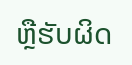ຫຼືຮັບຜິດ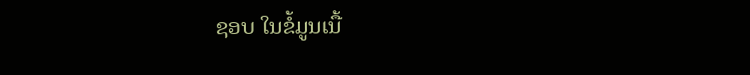ຊອບ ໃນຂໍ້ມູນເນື້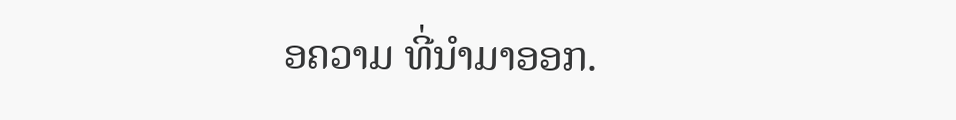ອຄວາມ ທີ່ນໍາມາອອກ.